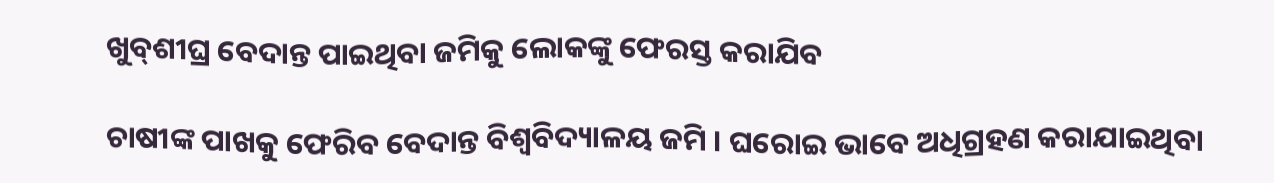ଖୁବ୍‌ଶୀଘ୍ର ବେଦାନ୍ତ ପାଇଥିବା ଜମିକୁ ଲୋକଙ୍କୁ ଫେରସ୍ତ କରାଯିବ

ଚାଷୀଙ୍କ ପାଖକୁ ଫେରିବ ବେଦାନ୍ତ ବିଶ୍ୱବିଦ୍ୟାଳୟ ଜମି । ଘରୋଇ ଭାବେ ଅଧିଗ୍ରହଣ କରାଯାଇଥିବା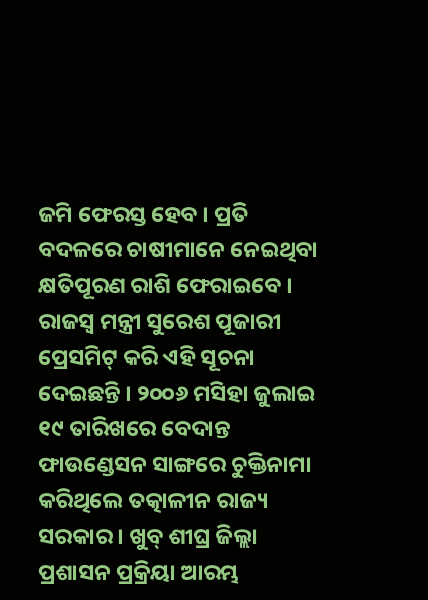ଜମି ଫେରସ୍ତ ହେବ । ପ୍ରତି ବଦଳରେ ଚାଷୀମାନେ ନେଇଥିବା କ୍ଷତିପୂରଣ ରାଶି ଫେରାଇବେ । ରାଜସ୍ବ ମନ୍ତ୍ରୀ ସୁରେଶ ପୂଜାରୀ ପ୍ରେସମିଟ୍ କରି ଏହି ସୂଚନା ଦେଇଛନ୍ତି । ୨୦୦୬ ମସିହା ଜୁଲାଇ ୧୯ ତାରିଖରେ ବେଦାନ୍ତ ଫାଉଣ୍ଡେସନ ସାଙ୍ଗରେ ଚୁକ୍ତିନାମା କରିଥିଲେ ତତ୍କାଳୀନ ରାଜ୍ୟ ସରକାର । ଖୁବ୍ ଶୀଘ୍ର ଜିଲ୍ଲା ପ୍ରଶାସନ ପ୍ରକ୍ରିୟା ଆରମ୍ଭ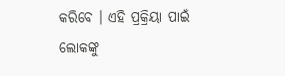କରିବେ । ଏହି ପ୍ରକ୍ରିୟା ପାଇଁ ଲୋକଙ୍କୁ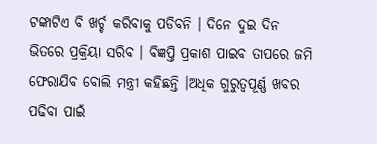ଟଙ୍କାଟିଏ ବି ଖର୍ଚ୍ଚ କରିବାକୁ ପଡିବନି । ଦିନେ ଦୁଇ ଦିନ ଭିତରେ ପ୍ରକ୍ରିୟା ସରିବ । ବିଜ୍ଞପ୍ତି ପ୍ରକାଶ ପାଇବ ତାପରେ ଜମି ଫେରାଯିବ ବୋଲି ମନ୍ତ୍ରୀ କହିଛନ୍ତି ।ଅଧିକ ଗୁରୁତ୍ବପୂର୍ଣ୍ଣ ଖବର ପଢିବା ପାଇଁ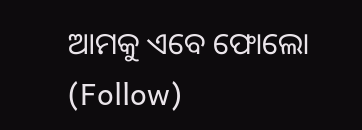ଆମକୁ ଏବେ ଫୋଲୋ (Follow)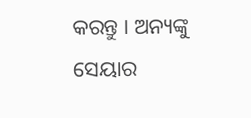କରନ୍ତୁ । ଅନ୍ୟଙ୍କୁ ସେୟାର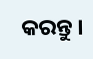କରନ୍ତୁ ।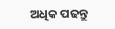ଅଧିକ ପଢନ୍ତୁ